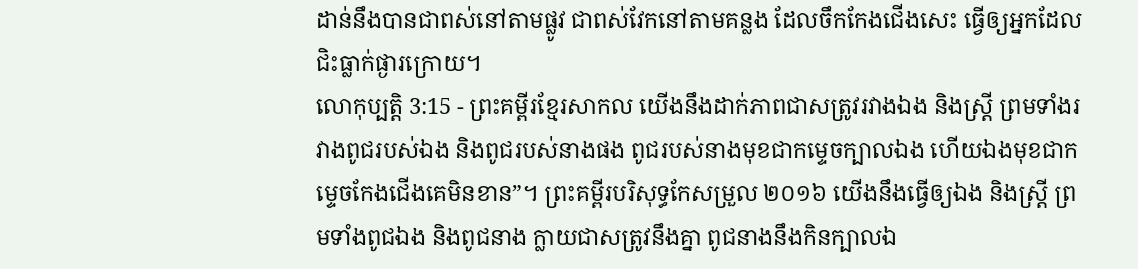ដាន់នឹងបានជាពស់នៅតាមផ្លូវ ជាពស់វែកនៅតាមគន្លង ដែលចឹកកែងជើងសេះ ធ្វើឲ្យអ្នកដែលជិះធ្លាក់ផ្ងារក្រោយ។
លោកុប្បត្តិ 3:15 - ព្រះគម្ពីរខ្មែរសាកល យើងនឹងដាក់ភាពជាសត្រូវរវាងឯង និងស្ត្រី ព្រមទាំងរវាងពូជរបស់ឯង និងពូជរបស់នាងផង ពូជរបស់នាងមុខជាកម្ទេចក្បាលឯង ហើយឯងមុខជាកម្ទេចកែងជើងគេមិនខាន”។ ព្រះគម្ពីរបរិសុទ្ធកែសម្រួល ២០១៦ យើងនឹងធ្វើឲ្យឯង និងស្ត្រី ព្រមទាំងពូជឯង និងពូជនាង ក្លាយជាសត្រូវនឹងគ្នា ពូជនាងនឹងកិនក្បាលឯ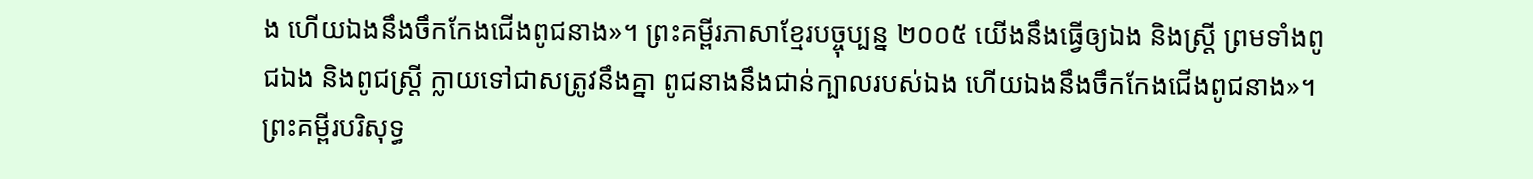ង ហើយឯងនឹងចឹកកែងជើងពូជនាង»។ ព្រះគម្ពីរភាសាខ្មែរបច្ចុប្បន្ន ២០០៥ យើងនឹងធ្វើឲ្យឯង និងស្ត្រី ព្រមទាំងពូជឯង និងពូជស្ត្រី ក្លាយទៅជាសត្រូវនឹងគ្នា ពូជនាងនឹងជាន់ក្បាលរបស់ឯង ហើយឯងនឹងចឹកកែងជើងពូជនាង»។ ព្រះគម្ពីរបរិសុទ្ធ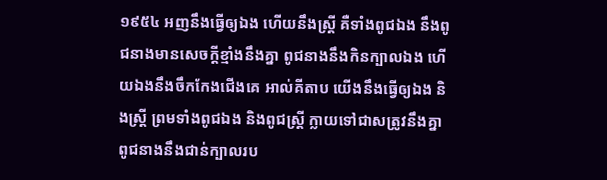១៩៥៤ អញនឹងធ្វើឲ្យឯង ហើយនឹងស្ត្រី គឺទាំងពូជឯង នឹងពូជនាងមានសេចក្ដីខ្មាំងនឹងគ្នា ពូជនាងនឹងកិនក្បាលឯង ហើយឯងនឹងចឹកកែងជើងគេ អាល់គីតាប យើងនឹងធ្វើឲ្យឯង និងស្ត្រី ព្រមទាំងពូជឯង និងពូជស្ត្រី ក្លាយទៅជាសត្រូវនឹងគ្នា ពូជនាងនឹងជាន់ក្បាលរប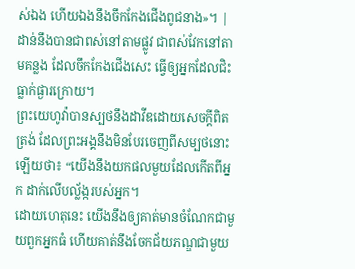ស់ឯង ហើយឯងនឹងចឹកកែងជើងពូជនាង»។ |
ដាន់នឹងបានជាពស់នៅតាមផ្លូវ ជាពស់វែកនៅតាមគន្លង ដែលចឹកកែងជើងសេះ ធ្វើឲ្យអ្នកដែលជិះធ្លាក់ផ្ងារក្រោយ។
ព្រះយេហូវ៉ាបានស្បថនឹងដាវីឌដោយសេចក្ដីពិតត្រង់ ដែលព្រះអង្គនឹងមិនបែរចេញពីសម្បថនោះឡើយថា៖ “យើងនឹងយកផលមួយដែលកើតពីអ្នក ដាក់លើបល្ល័ង្ករបស់អ្នក។
ដោយហេតុនេះ យើងនឹងឲ្យគាត់មានចំណែកជាមួយពួកអ្នកធំ ហើយគាត់នឹងចែកជ័យភណ្ឌជាមួយ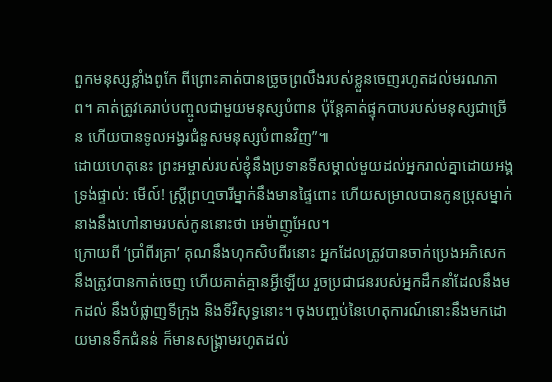ពួកមនុស្សខ្លាំងពូកែ ពីព្រោះគាត់បានច្រូចព្រលឹងរបស់ខ្លួនចេញរហូតដល់មរណភាព។ គាត់ត្រូវគេរាប់បញ្ចូលជាមួយមនុស្សបំពាន ប៉ុន្តែគាត់ផ្ទុកបាបរបស់មនុស្សជាច្រើន ហើយបានទូលអង្វរជំនួសមនុស្សបំពានវិញ”៕
ដោយហេតុនេះ ព្រះអម្ចាស់របស់ខ្ញុំនឹងប្រទានទីសម្គាល់មួយដល់អ្នករាល់គ្នាដោយអង្គទ្រង់ផ្ទាល់: មើល៍! ស្ត្រីព្រហ្មចារីម្នាក់នឹងមានផ្ទៃពោះ ហើយសម្រាលបានកូនប្រុសម្នាក់ នាងនឹងហៅនាមរបស់កូននោះថា អេម៉ាញូអែល។
ក្រោយពី ‘ប្រាំពីរគ្រា’ គុណនឹងហុកសិបពីរនោះ អ្នកដែលត្រូវបានចាក់ប្រេងអភិសេក នឹងត្រូវបានកាត់ចេញ ហើយគាត់គ្មានអ្វីឡើយ រួចប្រជាជនរបស់អ្នកដឹកនាំដែលនឹងមកដល់ នឹងបំផ្លាញទីក្រុង និងទីវិសុទ្ធនោះ។ ចុងបញ្ចប់នៃហេតុការណ៍នោះនឹងមកដោយមានទឹកជំនន់ ក៏មានសង្គ្រាមរហូតដល់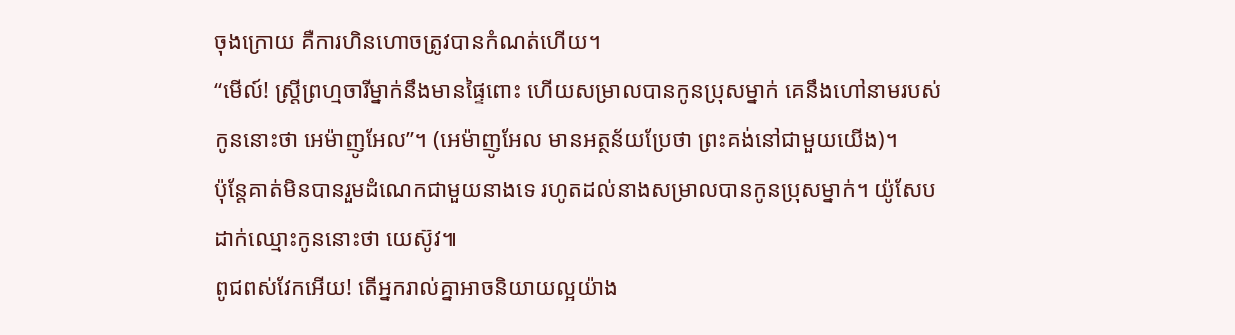ចុងក្រោយ គឺការហិនហោចត្រូវបានកំណត់ហើយ។
“មើល៍! ស្ត្រីព្រហ្មចារីម្នាក់នឹងមានផ្ទៃពោះ ហើយសម្រាលបានកូនប្រុសម្នាក់ គេនឹងហៅនាមរបស់កូននោះថា អេម៉ាញូអែល”។ (អេម៉ាញូអែល មានអត្ថន័យប្រែថា ព្រះគង់នៅជាមួយយើង)។
ប៉ុន្តែគាត់មិនបានរួមដំណេកជាមួយនាងទេ រហូតដល់នាងសម្រាលបានកូនប្រុសម្នាក់។ យ៉ូសែបដាក់ឈ្មោះកូននោះថា យេស៊ូវ៕
ពូជពស់វែកអើយ! តើអ្នករាល់គ្នាអាចនិយាយល្អយ៉ាង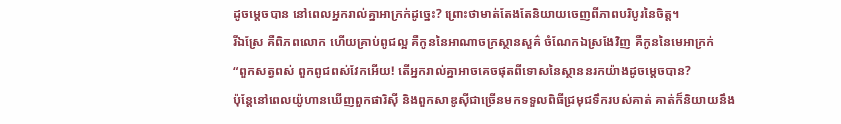ដូចម្ដេចបាន នៅពេលអ្នករាល់គ្នាអាក្រក់ដូច្នេះ? ព្រោះថាមាត់តែងតែនិយាយចេញពីភាពបរិបូរនៃចិត្ត។
រីឯស្រែ គឺពិភពលោក ហើយគ្រាប់ពូជល្អ គឺកូននៃអាណាចក្រស្ថានសួគ៌ ចំណែកឯស្រងែវិញ គឺកូននៃមេអាក្រក់
“ពួកសត្វពស់ ពួកពូជពស់វែកអើយ! តើអ្នករាល់គ្នាអាចគេចផុតពីទោសនៃស្ថាននរកយ៉ាងដូចម្ដេចបាន?
ប៉ុន្តែនៅពេលយ៉ូហានឃើញពួកផារិស៊ី និងពួកសាឌូស៊ីជាច្រើនមកទទួលពិធីជ្រមុជទឹករបស់គាត់ គាត់ក៏និយាយនឹង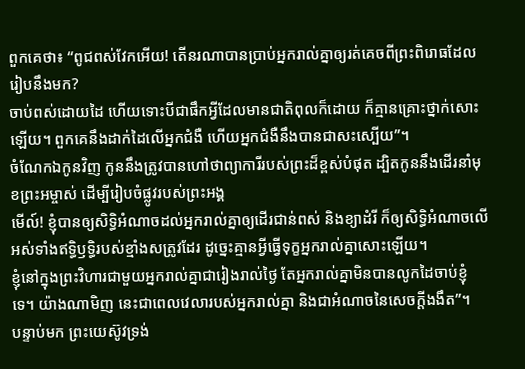ពួកគេថា៖ “ពូជពស់វែកអើយ! តើនរណាបានប្រាប់អ្នករាល់គ្នាឲ្យរត់គេចពីព្រះពិរោធដែលរៀបនឹងមក?
ចាប់ពស់ដោយដៃ ហើយទោះបីជាផឹកអ្វីដែលមានជាតិពុលក៏ដោយ ក៏គ្មានគ្រោះថ្នាក់សោះឡើយ។ ពួកគេនឹងដាក់ដៃលើអ្នកជំងឺ ហើយអ្នកជំងឺនឹងបានជាសះស្បើយ”។
ចំណែកឯកូនវិញ កូននឹងត្រូវបានហៅថាព្យាការីរបស់ព្រះដ៏ខ្ពស់បំផុត ដ្បិតកូននឹងដើរនាំមុខព្រះអម្ចាស់ ដើម្បីរៀបចំផ្លូវរបស់ព្រះអង្គ
មើល៍! ខ្ញុំបានឲ្យសិទ្ធិអំណាចដល់អ្នករាល់គ្នាឲ្យដើរជាន់ពស់ និងខ្យាដំរី ក៏ឲ្យសិទ្ធិអំណាចលើអស់ទាំងឥទ្ធិឫទ្ធិរបស់ខ្មាំងសត្រូវដែរ ដូច្នេះគ្មានអ្វីធ្វើទុក្ខអ្នករាល់គ្នាសោះឡើយ។
ខ្ញុំនៅក្នុងព្រះវិហារជាមួយអ្នករាល់គ្នាជារៀងរាល់ថ្ងៃ តែអ្នករាល់គ្នាមិនបានលូកដៃចាប់ខ្ញុំទេ។ យ៉ាងណាមិញ នេះជាពេលវេលារបស់អ្នករាល់គ្នា និងជាអំណាចនៃសេចក្ដីងងឹត”។
បន្ទាប់មក ព្រះយេស៊ូវទ្រង់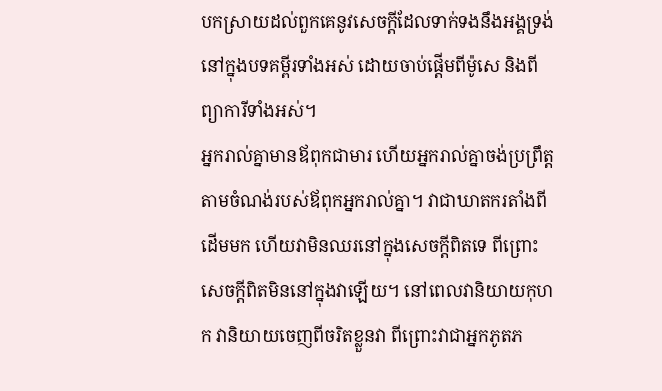បកស្រាយដល់ពួកគេនូវសេចក្ដីដែលទាក់ទងនឹងអង្គទ្រង់នៅក្នុងបទគម្ពីរទាំងអស់ ដោយចាប់ផ្ដើមពីម៉ូសេ និងពីព្យាការីទាំងអស់។
អ្នករាល់គ្នាមានឪពុកជាមារ ហើយអ្នករាល់គ្នាចង់ប្រព្រឹត្តតាមចំណង់របស់ឪពុកអ្នករាល់គ្នា។ វាជាឃាតករតាំងពីដើមមក ហើយវាមិនឈរនៅក្នុងសេចក្ដីពិតទេ ពីព្រោះសេចក្ដីពិតមិននៅក្នុងវាឡើយ។ នៅពេលវានិយាយកុហក វានិយាយចេញពីចរិតខ្លួនវា ពីព្រោះវាជាអ្នកភូតភ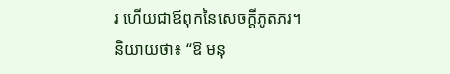រ ហើយជាឪពុកនៃសេចក្ដីភូតភរ។
និយាយថា៖ “ឱ មនុ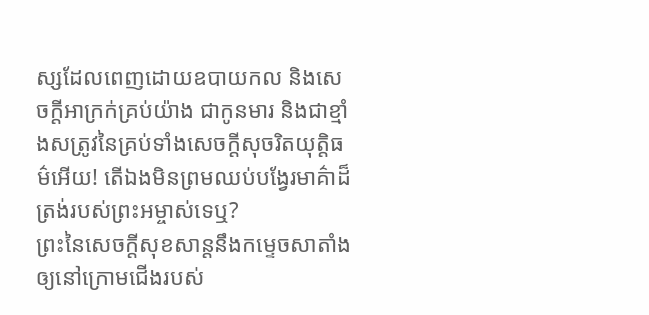ស្សដែលពេញដោយឧបាយកល និងសេចក្ដីអាក្រក់គ្រប់យ៉ាង ជាកូនមារ និងជាខ្មាំងសត្រូវនៃគ្រប់ទាំងសេចក្ដីសុចរិតយុត្តិធម៌អើយ! តើឯងមិនព្រមឈប់បង្វែរមាគ៌ាដ៏ត្រង់របស់ព្រះអម្ចាស់ទេឬ?
ព្រះនៃសេចក្ដីសុខសាន្តនឹងកម្ទេចសាតាំងឲ្យនៅក្រោមជើងរបស់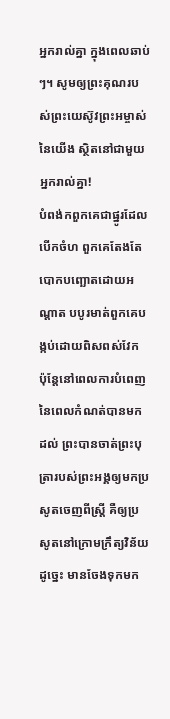អ្នករាល់គ្នា ក្នុងពេលឆាប់ៗ។ សូមឲ្យព្រះគុណរបស់ព្រះយេស៊ូវព្រះអម្ចាស់នៃយើង ស្ថិតនៅជាមួយអ្នករាល់គ្នា!
បំពង់កពួកគេជាផ្នូរដែលបើកចំហ ពួកគេតែងតែបោកបញ្ឆោតដោយអណ្ដាត បបូរមាត់ពួកគេបង្កប់ដោយពិសពស់វែក
ប៉ុន្តែនៅពេលការបំពេញនៃពេលកំណត់បានមកដល់ ព្រះបានចាត់ព្រះបុត្រារបស់ព្រះអង្គឲ្យមកប្រសូតចេញពីស្ត្រី គឺឲ្យប្រសូតនៅក្រោមក្រឹត្យវិន័យ
ដូច្នេះ មានចែងទុកមក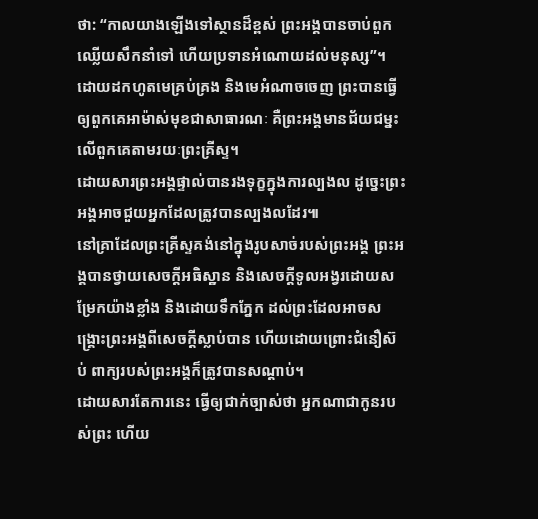ថា: “កាលយាងឡើងទៅស្ថានដ៏ខ្ពស់ ព្រះអង្គបានចាប់ពួកឈ្លើយសឹកនាំទៅ ហើយប្រទានអំណោយដល់មនុស្ស”។
ដោយដកហូតមេគ្រប់គ្រង និងមេអំណាចចេញ ព្រះបានធ្វើឲ្យពួកគេអាម៉ាស់មុខជាសាធារណៈ គឺព្រះអង្គមានជ័យជម្នះលើពួកគេតាមរយៈព្រះគ្រីស្ទ។
ដោយសារព្រះអង្គផ្ទាល់បានរងទុក្ខក្នុងការល្បងល ដូច្នេះព្រះអង្គអាចជួយអ្នកដែលត្រូវបានល្បងលដែរ៕
នៅគ្រាដែលព្រះគ្រីស្ទគង់នៅក្នុងរូបសាច់របស់ព្រះអង្គ ព្រះអង្គបានថ្វាយសេចក្ដីអធិស្ឋាន និងសេចក្ដីទូលអង្វរដោយសម្រែកយ៉ាងខ្លាំង និងដោយទឹកភ្នែក ដល់ព្រះដែលអាចសង្គ្រោះព្រះអង្គពីសេចក្ដីស្លាប់បាន ហើយដោយព្រោះជំនឿស៊ប់ ពាក្យរបស់ព្រះអង្គក៏ត្រូវបានសណ្ដាប់។
ដោយសារតែការនេះ ធ្វើឲ្យជាក់ច្បាស់ថា អ្នកណាជាកូនរបស់ព្រះ ហើយ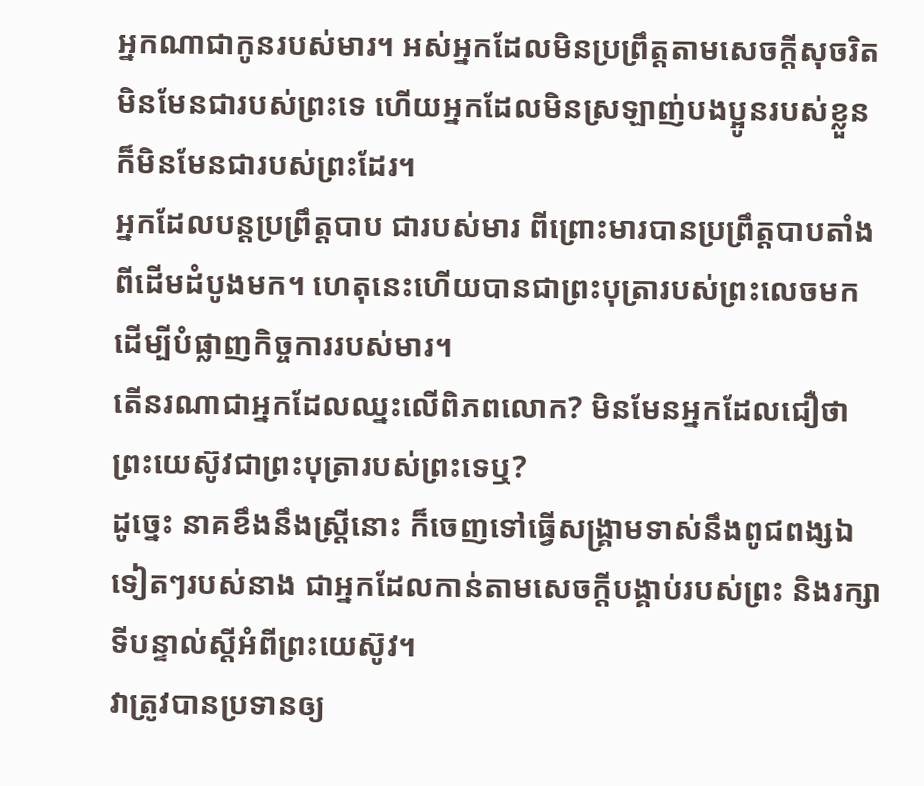អ្នកណាជាកូនរបស់មារ។ អស់អ្នកដែលមិនប្រព្រឹត្តតាមសេចក្ដីសុចរិត មិនមែនជារបស់ព្រះទេ ហើយអ្នកដែលមិនស្រឡាញ់បងប្អូនរបស់ខ្លួន ក៏មិនមែនជារបស់ព្រះដែរ។
អ្នកដែលបន្តប្រព្រឹត្តបាប ជារបស់មារ ពីព្រោះមារបានប្រព្រឹត្តបាបតាំងពីដើមដំបូងមក។ ហេតុនេះហើយបានជាព្រះបុត្រារបស់ព្រះលេចមក ដើម្បីបំផ្លាញកិច្ចការរបស់មារ។
តើនរណាជាអ្នកដែលឈ្នះលើពិភពលោក? មិនមែនអ្នកដែលជឿថា ព្រះយេស៊ូវជាព្រះបុត្រារបស់ព្រះទេឬ?
ដូច្នេះ នាគខឹងនឹងស្ត្រីនោះ ក៏ចេញទៅធ្វើសង្គ្រាមទាស់នឹងពូជពង្សឯទៀតៗរបស់នាង ជាអ្នកដែលកាន់តាមសេចក្ដីបង្គាប់របស់ព្រះ និងរក្សាទីបន្ទាល់ស្ដីអំពីព្រះយេស៊ូវ។
វាត្រូវបានប្រទានឲ្យ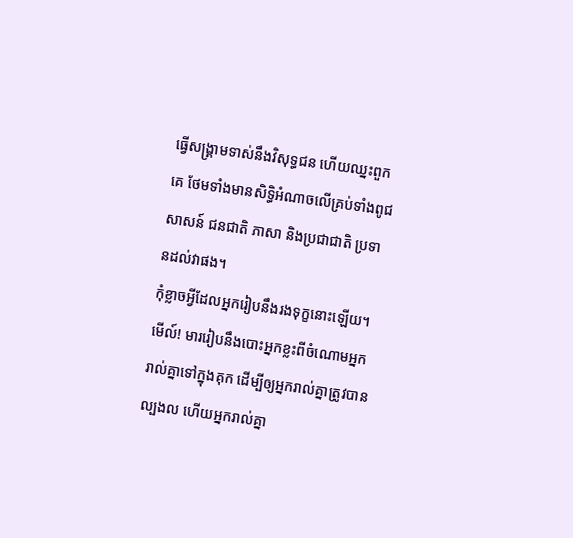ធ្វើសង្គ្រាមទាស់នឹងវិសុទ្ធជន ហើយឈ្នះពួកគេ ថែមទាំងមានសិទ្ធិអំណាចលើគ្រប់ទាំងពូជសាសន៍ ជនជាតិ ភាសា និងប្រជាជាតិ ប្រទានដល់វាផង។
កុំខ្លាចអ្វីដែលអ្នករៀបនឹងរងទុក្ខនោះឡើយ។ មើល៍! មាររៀបនឹងបោះអ្នកខ្លះពីចំណោមអ្នករាល់គ្នាទៅក្នុងគុក ដើម្បីឲ្យអ្នករាល់គ្នាត្រូវបានល្បងល ហើយអ្នករាល់គ្នា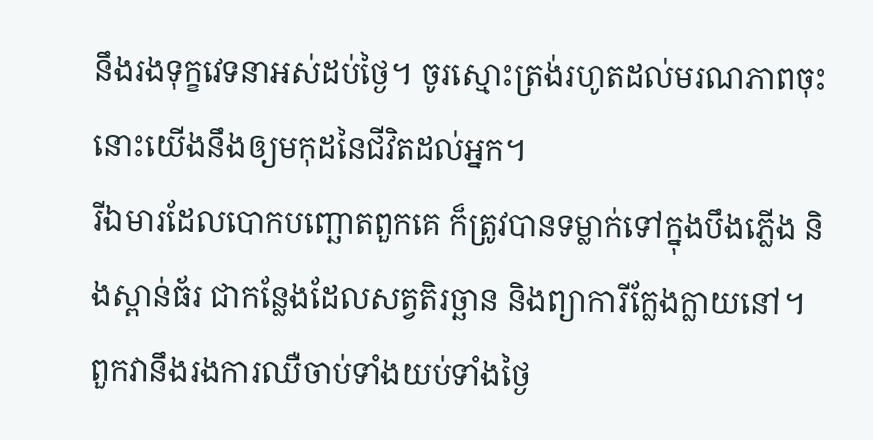នឹងរងទុក្ខវេទនាអស់ដប់ថ្ងៃ។ ចូរស្មោះត្រង់រហូតដល់មរណភាពចុះ នោះយើងនឹងឲ្យមកុដនៃជីវិតដល់អ្នក។
រីឯមារដែលបោកបញ្ឆោតពួកគេ ក៏ត្រូវបានទម្លាក់ទៅក្នុងបឹងភ្លើង និងស្ពាន់ធ័រ ជាកន្លែងដែលសត្វតិរច្ឆាន និងព្យាការីក្លែងក្លាយនៅ។ ពួកវានឹងរងការឈឺចាប់ទាំងយប់ទាំងថ្ងៃ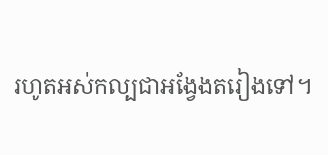រហូតអស់កល្បជាអង្វែងតរៀងទៅ។